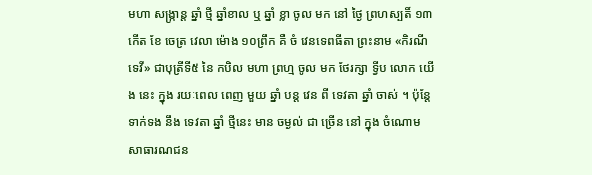មហា សង្ក្រាន្ត ឆ្នាំ ថ្មី ឆ្នាំខាល ឬ ឆ្នាំ ខ្លា ចូល មក នៅ ថ្ងៃ ព្រហស្បតិ៍ ១៣កើត ខែ ចេត្រ វេលា ម៉ោង ១០ព្រឹក គឺ ចំ វេនទេពធីតា ព្រះនាម «កិរណីទេវី» ជាបុត្រីទី៥ នៃ កបិល មហា ព្រហ្ម ចូល មក ថែរក្សា ទ្វីប លោក យើង នេះ ក្នុង រយៈពេល ពេញ មួយ ឆ្នាំ បន្ត វេន ពី ទេវតា ឆ្នាំ ចាស់ ។ ប៉ុន្តែទាក់ទង នឹង ទេវតា ឆ្នាំ ថ្មីនេះ មាន ចម្ងល់ ជា ច្រើន នៅ ក្នុង ចំណោម សាធារណជន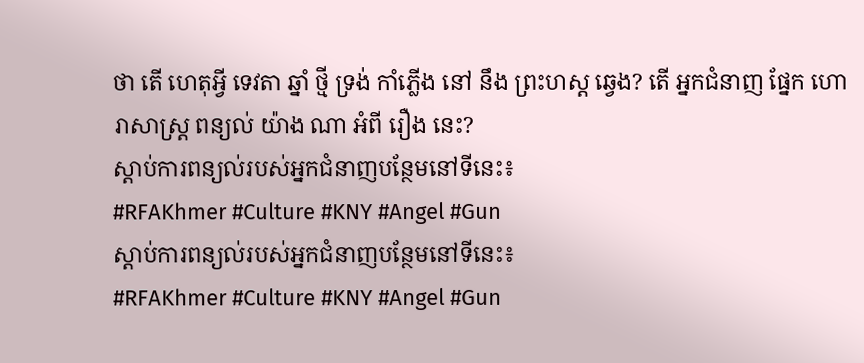ថា តើ ហេតុអ្វី ទេវតា ឆ្នាំ ថ្មី ទ្រង់ កាំភ្លើង នៅ នឹង ព្រះហស្ដ ឆ្វេង? តើ អ្នកជំនាញ ផ្នែក ហោរាសាស្ត្រ ពន្យល់ យ៉ាង ណា អំពី រឿង នេះ?
ស្តាប់ការពន្យល់របស់អ្នកជំនាញបន្ថែមនៅទីនេះ៖
#RFAKhmer #Culture #KNY #Angel #Gun
ស្តាប់ការពន្យល់របស់អ្នកជំនាញបន្ថែមនៅទីនេះ៖
#RFAKhmer #Culture #KNY #Angel #Gun